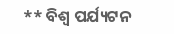** ବିଶ୍ୱ ପର୍ଯ୍ୟଟନ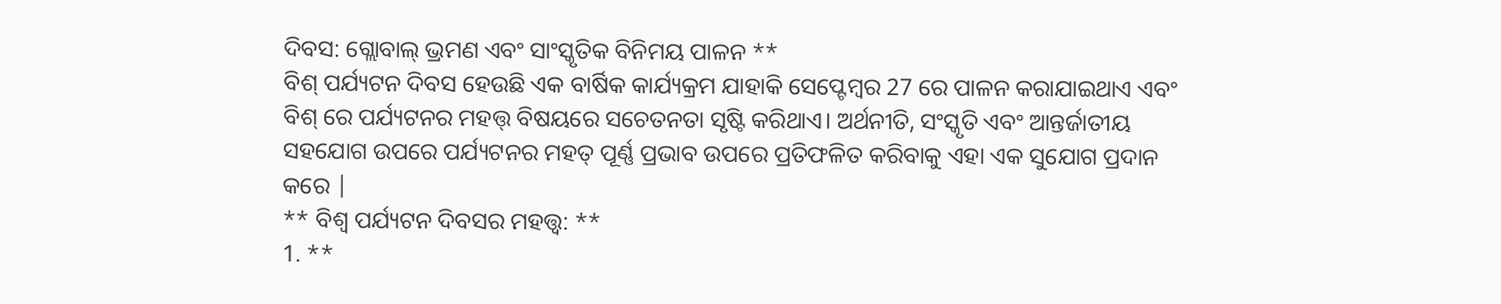ଦିବସ: ଗ୍ଲୋବାଲ୍ ଭ୍ରମଣ ଏବଂ ସାଂସ୍କୃତିକ ବିନିମୟ ପାଳନ **
ବିଶ୍ ପର୍ଯ୍ୟଟନ ଦିବସ ହେଉଛି ଏକ ବାର୍ଷିକ କାର୍ଯ୍ୟକ୍ରମ ଯାହାକି ସେପ୍ଟେମ୍ବର 27 ରେ ପାଳନ କରାଯାଇଥାଏ ଏବଂ ବିଶ୍ ରେ ପର୍ଯ୍ୟଟନର ମହତ୍ତ୍ ବିଷୟରେ ସଚେତନତା ସୃଷ୍ଟି କରିଥାଏ। ଅର୍ଥନୀତି, ସଂସ୍କୃତି ଏବଂ ଆନ୍ତର୍ଜାତୀୟ ସହଯୋଗ ଉପରେ ପର୍ଯ୍ୟଟନର ମହତ୍ ପୂର୍ଣ୍ଣ ପ୍ରଭାବ ଉପରେ ପ୍ରତିଫଳିତ କରିବାକୁ ଏହା ଏକ ସୁଯୋଗ ପ୍ରଦାନ କରେ |
** ବିଶ୍ୱ ପର୍ଯ୍ୟଟନ ଦିବସର ମହତ୍ତ୍ୱ: **
1. **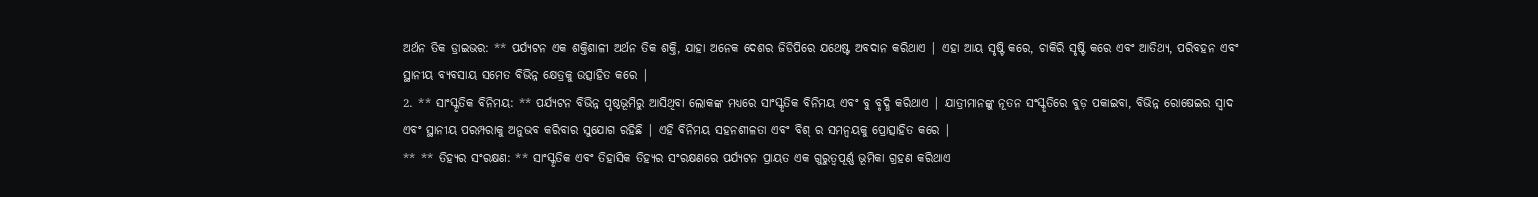ଅର୍ଥନ ତିକ ଡ୍ରାଇଭର: ** ପର୍ଯ୍ୟଟନ ଏକ ଶକ୍ତିଶାଳୀ ଅର୍ଥନ ତିକ ଶକ୍ତି, ଯାହା ଅନେକ ଦେଶର ଜିଡିପିରେ ଯଥେଷ୍ଟ ଅବଦାନ କରିଥାଏ | ଏହା ଆୟ ସୃଷ୍ଟି କରେ, ଚାକିରି ସୃଷ୍ଟି କରେ ଏବଂ ଆତିଥ୍ୟ, ପରିବହନ ଏବଂ ସ୍ଥାନୀୟ ବ୍ୟବସାୟ ସମେତ ବିଭିନ୍ନ କ୍ଷେତ୍ରକୁ ଉତ୍ସାହିତ କରେ |
2. ** ସାଂସ୍କୃତିକ ବିନିମୟ: ** ପର୍ଯ୍ୟଟନ ବିଭିନ୍ନ ପୃଷ୍ଠଭୂମିରୁ ଆସିଥିବା ଲୋକଙ୍କ ମଧ୍ୟରେ ସାଂସ୍କୃତିକ ବିନିମୟ ଏବଂ ବୁ ବୃଦ୍ଧି କରିଥାଏ | ଯାତ୍ରୀମାନଙ୍କୁ ନୂତନ ସଂସ୍କୃତିରେ ବୁଡ଼ ପକାଇବା, ବିଭିନ୍ନ ରୋଷେଇର ସ୍ୱାଦ ଏବଂ ସ୍ଥାନୀୟ ପରମ୍ପରାକୁ ଅନୁଭବ କରିବାର ସୁଯୋଗ ରହିଛି | ଏହି ବିନିମୟ ସହନଶୀଳତା ଏବଂ ବିଶ୍ ର ସମନ୍ୱୟକୁ ପ୍ରୋତ୍ସାହିତ କରେ |
** ** ତିହ୍ୟର ସଂରକ୍ଷଣ: ** ସାଂସ୍କୃତିକ ଏବଂ ତିହାସିକ ତିହ୍ୟର ସଂରକ୍ଷଣରେ ପର୍ଯ୍ୟଟନ ପ୍ରାୟତ ଏକ ଗୁରୁତ୍ୱପୂର୍ଣ୍ଣ ଭୂମିକା ଗ୍ରହଣ କରିଥାଏ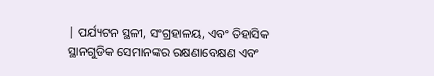| ପର୍ଯ୍ୟଟନ ସ୍ଥଳୀ, ସଂଗ୍ରହାଳୟ, ଏବଂ ତିହାସିକ ସ୍ଥାନଗୁଡିକ ସେମାନଙ୍କର ରକ୍ଷଣାବେକ୍ଷଣ ଏବଂ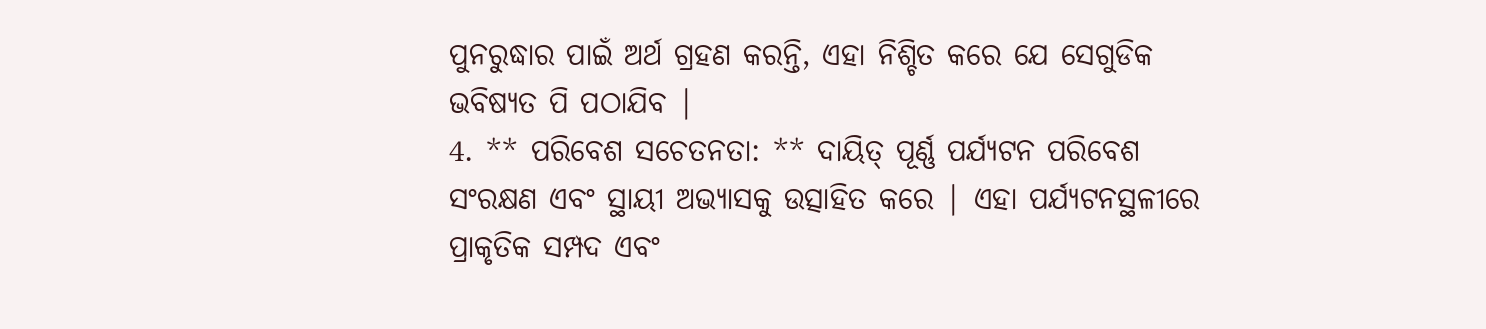ପୁନରୁଦ୍ଧାର ପାଇଁ ଅର୍ଥ ଗ୍ରହଣ କରନ୍ତି, ଏହା ନିଶ୍ଚିତ କରେ ଯେ ସେଗୁଡିକ ଭବିଷ୍ୟତ ପି ପଠାଯିବ |
4. ** ପରିବେଶ ସଚେତନତା: ** ଦାୟିତ୍ ପୂର୍ଣ୍ଣ ପର୍ଯ୍ୟଟନ ପରିବେଶ ସଂରକ୍ଷଣ ଏବଂ ସ୍ଥାୟୀ ଅଭ୍ୟାସକୁ ଉତ୍ସାହିତ କରେ | ଏହା ପର୍ଯ୍ୟଟନସ୍ଥଳୀରେ ପ୍ରାକୃତିକ ସମ୍ପଦ ଏବଂ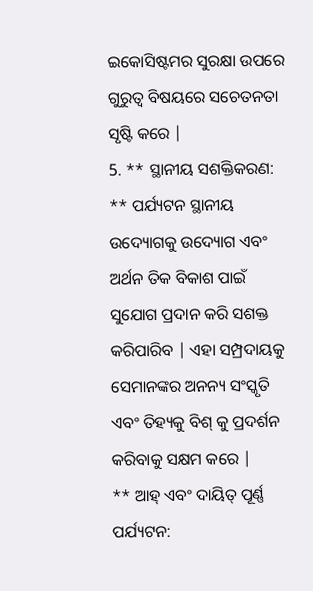ଇକୋସିଷ୍ଟମର ସୁରକ୍ଷା ଉପରେ ଗୁରୁତ୍ୱ ବିଷୟରେ ସଚେତନତା ସୃଷ୍ଟି କରେ |
5. ** ସ୍ଥାନୀୟ ସଶକ୍ତିକରଣ: ** ପର୍ଯ୍ୟଟନ ସ୍ଥାନୀୟ ଉଦ୍ୟୋଗକୁ ଉଦ୍ୟୋଗ ଏବଂ ଅର୍ଥନ ତିକ ବିକାଶ ପାଇଁ ସୁଯୋଗ ପ୍ରଦାନ କରି ସଶକ୍ତ କରିପାରିବ | ଏହା ସମ୍ପ୍ରଦାୟକୁ ସେମାନଙ୍କର ଅନନ୍ୟ ସଂସ୍କୃତି ଏବଂ ତିହ୍ୟକୁ ବିଶ୍ କୁ ପ୍ରଦର୍ଶନ କରିବାକୁ ସକ୍ଷମ କରେ |
** ଆହ୍ ଏବଂ ଦାୟିତ୍ ପୂର୍ଣ୍ଣ ପର୍ଯ୍ୟଟନ: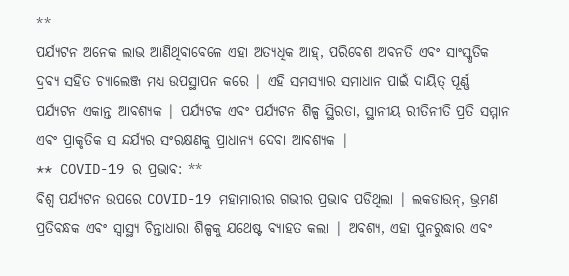**
ପର୍ଯ୍ୟଟନ ଅନେକ ଲାଭ ଆଣିଥିବାବେଳେ ଏହା ଅତ୍ୟଧିକ ଆହ୍, ପରିବେଶ ଅବନତି ଏବଂ ସାଂସ୍କୃତିକ ଦ୍ରବ୍ୟ ସହିତ ଚ୍ୟାଲେଞ୍ଜ ମଧ୍ୟ ଉପସ୍ଥାପନ କରେ | ଏହି ସମସ୍ୟାର ସମାଧାନ ପାଇଁ ଦାୟିତ୍ ପୂର୍ଣ୍ଣ ପର୍ଯ୍ୟଟନ ଏକାନ୍ତ ଆବଶ୍ୟକ | ପର୍ଯ୍ୟଟକ ଏବଂ ପର୍ଯ୍ୟଟନ ଶିଳ୍ପ ସ୍ଥିରତା, ସ୍ଥାନୀୟ ରୀତିନୀତି ପ୍ରତି ସମ୍ମାନ ଏବଂ ପ୍ରାକୃତିକ ସ ନ୍ଦର୍ଯ୍ୟର ସଂରକ୍ଷଣକୁ ପ୍ରାଧାନ୍ୟ ଦେବା ଆବଶ୍ୟକ |
** COVID-19 ର ପ୍ରଭାବ: **
ବିଶ୍ୱ ପର୍ଯ୍ୟଟନ ଉପରେ COVID-19 ମହାମାରୀର ଗଭୀର ପ୍ରଭାବ ପଡିଥିଲା | ଲକଡାଉନ୍, ଭ୍ରମଣ ପ୍ରତିବନ୍ଧକ ଏବଂ ସ୍ୱାସ୍ଥ୍ୟ ଚିନ୍ତାଧାରା ଶିଳ୍ପକୁ ଯଥେଷ୍ଟ ବ୍ୟାହତ କଲା | ଅବଶ୍ୟ, ଏହା ପୁନରୁଦ୍ଧାର ଏବଂ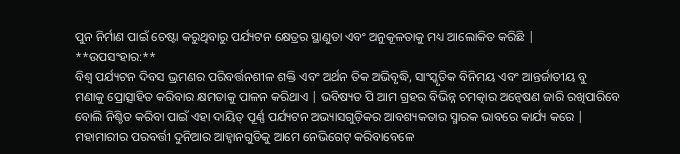ପୁନ ନିର୍ମାଣ ପାଇଁ ଚେଷ୍ଟା କରୁଥିବାରୁ ପର୍ଯ୍ୟଟନ କ୍ଷେତ୍ରର ସ୍ଥାଣୁତା ଏବଂ ଅନୁକୂଳତାକୁ ମଧ୍ୟ ଆଲୋକିତ କରିଛି |
**ଉପସଂହାର:**
ବିଶ୍ୱ ପର୍ଯ୍ୟଟନ ଦିବସ ଭ୍ରମଣର ପରିବର୍ତ୍ତନଶୀଳ ଶକ୍ତି ଏବଂ ଅର୍ଥନ ତିକ ଅଭିବୃଦ୍ଧି, ସାଂସ୍କୃତିକ ବିନିମୟ ଏବଂ ଆନ୍ତର୍ଜାତୀୟ ବୁ
ମଣାକୁ ପ୍ରୋତ୍ସାହିତ କରିବାର କ୍ଷମତାକୁ ପାଳନ କରିଥାଏ | ଭବିଷ୍ୟତ ପି ଆମ ଗ୍ରହର ବିଭିନ୍ନ ଚମତ୍କାର ଅନ୍ୱେଷଣ ଜାରି ରଖିପାରିବେ ବୋଲି ନିଶ୍ଚିତ କରିବା ପାଇଁ ଏହା ଦାୟିତ୍ ପୂର୍ଣ୍ଣ ପର୍ଯ୍ୟଟନ ଅଭ୍ୟାସଗୁଡ଼ିକର ଆବଶ୍ୟକତାର ସ୍ମାରକ ଭାବରେ କାର୍ଯ୍ୟ କରେ | ମହାମାରୀର ପରବର୍ତ୍ତୀ ଦୁନିଆର ଆହ୍ୱାନଗୁଡିକୁ ଆମେ ନେଭିଗେଟ୍ କରିବାବେଳେ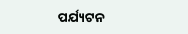ପର୍ଯ୍ୟଟନ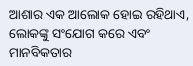ଆଶାର ଏକ ଆଲୋକ ହୋଇ ରହିଥାଏ, ଲୋକଙ୍କୁ ସଂଯୋଗ କରେ ଏବଂ ମାନବିକତାର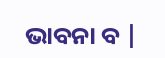ଭାବନା ବ |